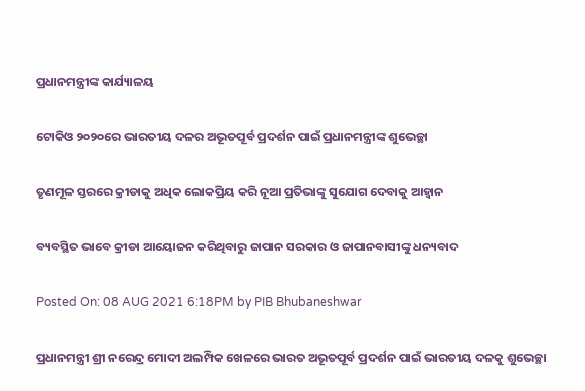ପ୍ରଧାନମନ୍ତ୍ରୀଙ୍କ କାର୍ଯ୍ୟାଳୟ

ଟୋକିଓ ୨୦୨୦ରେ ଭାରତୀୟ ଦଳର ଅଭୂତପୂର୍ବ ପ୍ରଦର୍ଶନ ପାଇଁ ପ୍ରଧାନମନ୍ତ୍ରୀଙ୍କ ଶୁଭେଚ୍ଛା

ତୃଣମୂଳ ସ୍ତରରେ କ୍ରୀଡାକୁ ଅଧିକ ଲୋକପ୍ରିୟ କରି ନୂଆ ପ୍ରତିଭାଙ୍କୁ ସୁଯୋଗ ଦେବାକୁ ଆହ୍ୱାନ

ବ୍ୟବସ୍ଥିତ ଭାବେ କ୍ରୀଡା ଆୟୋଜନ କରିଥିବାରୁ ଜାପାନ ସରକାର ଓ ଜାପାନବାସୀଙ୍କୁ ଧନ୍ୟବାଦ

Posted On: 08 AUG 2021 6:18PM by PIB Bhubaneshwar

ପ୍ରଧାନମନ୍ତ୍ରୀ ଶ୍ରୀ ନରେନ୍ଦ୍ର ମୋଦୀ ଅଲମ୍ପିକ ଖେଳରେ ଭାରତ ଅଭୂତପୂର୍ବ ପ୍ରଦର୍ଶନ ପାଇଁ ଭାରତୀୟ ଦଳକୁ ଶୁଭେଚ୍ଛା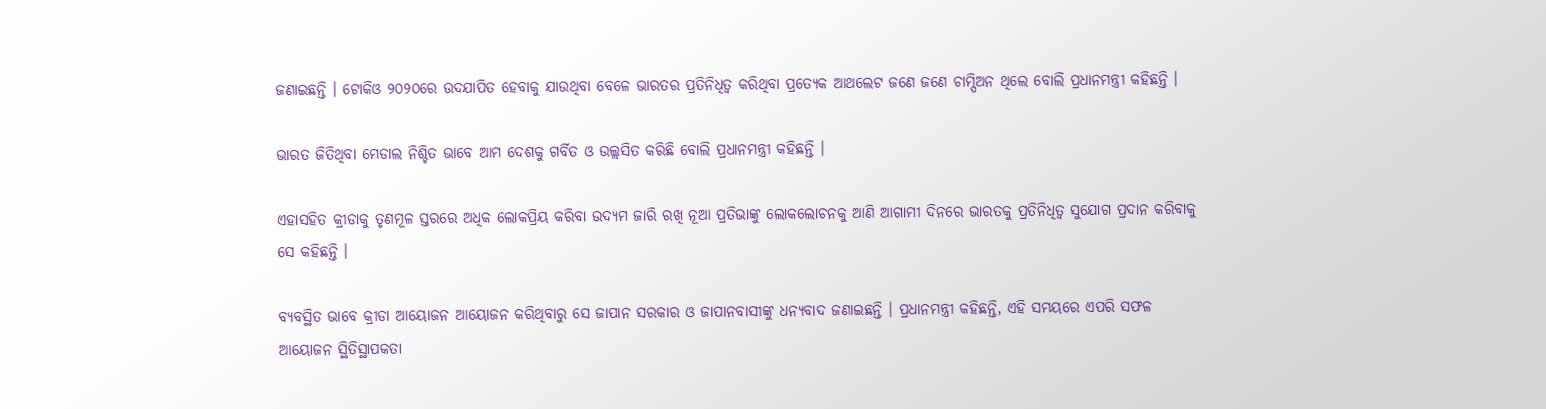ଜଣାଇଛନ୍ତି । ଟୋକିଓ ୨୦୨୦ରେ ଉଦଯାପିତ ହେବାକୁ ଯାଉଥିବା ବେଳେ ଭାରତର ପ୍ରତିନିଧିତ୍ୱ କରିଥିବା ପ୍ରତ୍ୟେକ ଆଥଲେଟ ଜଣେ ଜଣେ ଚାମ୍ପିଅନ ଥିଲେ ବୋଲି ପ୍ରଧାନମନ୍ତ୍ରୀ କହିଛନ୍ତି ।

ଭାରତ ଜିତିଥିବା ମେଡାଲ ନିଶ୍ଚିତ ଭାବେ ଆମ ଦେଶକୁ ଗର୍ବିତ ଓ ଉଲ୍ଲସିତ କରିଛି ବୋଲି ପ୍ରଧାନମନ୍ତ୍ରୀ କହିଛନ୍ତି ।

ଏହାସହିତ କ୍ରୀଡାକୁ ତୃଣମୂଳ ସ୍ତରରେ ଅଧିକ ଲୋକପ୍ରିୟ କରିବା ଉଦ୍ୟମ ଜାରି ରଖି ନୂଆ ପ୍ରତିଭାଙ୍କୁ ଲୋକଲୋଚନକୁ ଆଣି ଆଗାମୀ ଦିନରେ ଭାରତକୁ ପ୍ରତିନିଧିତ୍ୱ ସୁଯୋଗ ପ୍ରଦାନ କରିବାକୁ ସେ କହିଛନ୍ତି ।

ବ୍ୟବସ୍ଥିତ ଭାବେ କ୍ରୀଡା ଆୟୋଜନ ଆୟୋଜନ କରିଥିବାରୁ ସେ ଜାପାନ ସରକାର ଓ ଜାପାନବାସୀଙ୍କୁ ଧନ୍ୟବାଦ ଜଣାଇଛନ୍ତି । ପ୍ରଧାନମନ୍ତ୍ରୀ କହିଛନ୍ତି, ଏହି ସମୟରେ ଏପରି ସଫଳ ଆୟୋଜନ ସ୍ଥିତିସ୍ଥାପକତା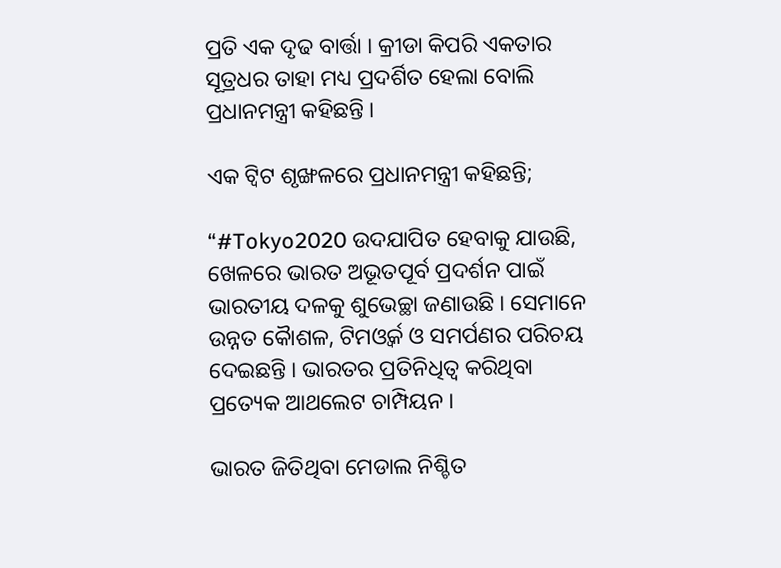ପ୍ରତି ଏକ ଦୃଢ ବାର୍ତ୍ତା । କ୍ରୀଡା କିପରି ଏକତାର ସୂତ୍ରଧର ତାହା ମଧ୍ୟ ପ୍ରଦର୍ଶିତ ହେଲା ବୋଲି ପ୍ରଧାନମନ୍ତ୍ରୀ କହିଛନ୍ତି ।

ଏକ ଟ୍ୱିଟ ଶୃଙ୍ଖଳରେ ପ୍ରଧାନମନ୍ତ୍ରୀ କହିଛନ୍ତି;

“#Tokyo2020 ଉଦଯାପିତ ହେବାକୁ ଯାଉଛି, ଖେଳରେ ଭାରତ ଅଭୂତପୂର୍ବ ପ୍ରଦର୍ଶନ ପାଇଁ ଭାରତୀୟ ଦଳକୁ ଶୁଭେଚ୍ଛା ଜଣାଉଛି । ସେମାନେ ଉନ୍ନତ କୈାଶଳ, ଟିମଓ୍ୱର୍କ ଓ ସମର୍ପଣର ପରିଚୟ ଦେଇଛନ୍ତି । ଭାରତର ପ୍ରତିନିଧିତ୍ୱ କରିଥିବା ପ୍ରତ୍ୟେକ ଆଥଲେଟ ଚାମ୍ପିୟନ ।

ଭାରତ ଜିତିଥିବା ମେଡାଲ ନିଶ୍ଚିତ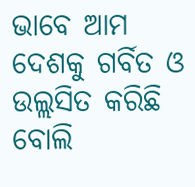ଭାବେ ଆମ ଦେଶକୁ ଗର୍ବିତ ଓ ଉଲ୍ଲସିତ କରିଛି ବୋଲି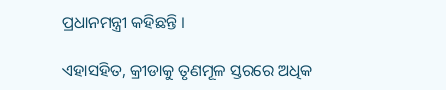ପ୍ରଧାନମନ୍ତ୍ରୀ କହିଛନ୍ତି ।

ଏହାସହିତ, କ୍ରୀଡାକୁ ତୃଣମୂଳ ସ୍ତରରେ ଅଧିକ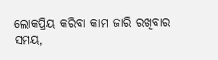ଲୋକପ୍ରିୟ କରିବା କାମ ଜାରି ରଖିବାର ସମୟ,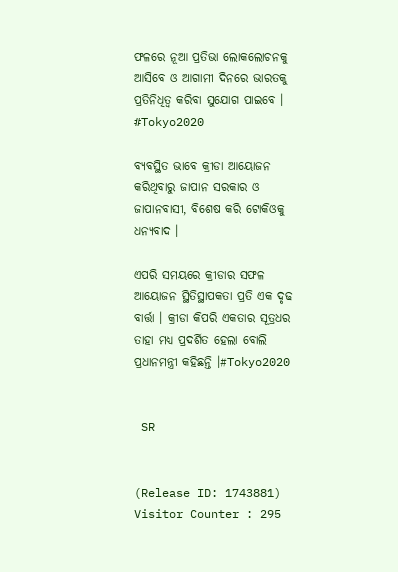ଫଳରେ ନୂଆ ପ୍ରତିଭା ଲୋକଲୋଚନକୁ ଆସିବେ ଓ ଆଗାମୀ ଦିନରେ ଭାରତକୁ ପ୍ରତିନିଧିତ୍ୱ କରିବା ସୁଯୋଗ ପାଇବେ । #Tokyo2020

ବ୍ୟବସ୍ଥିତ ଭାବେ କ୍ରୀଡା ଆୟୋଜନ କରିଥିବାରୁ ଜାପାନ ସରକାର ଓ ଜାପାନବାସୀ, ବିଶେଷ କରି ଟୋକିଓକୁ ଧନ୍ୟବାଦ ।

ଏପରି ସମୟରେ କ୍ରୀଡାର ସଫଳ ଆୟୋଜନ ସ୍ଥିତିସ୍ଥାପକତା ପ୍ରତି ଏକ ଦୃଢ ବାର୍ତ୍ତା । କ୍ରୀଡା କିପରି ଏକତାର ସୂତ୍ରଧର ତାହା ମଧ୍ୟ ପ୍ରଦର୍ଶିତ ହେଲା ବୋଲି ପ୍ରଧାନମନ୍ତ୍ରୀ କହିଛନ୍ତି ।#Tokyo2020


 SR


(Release ID: 1743881) Visitor Counter : 295